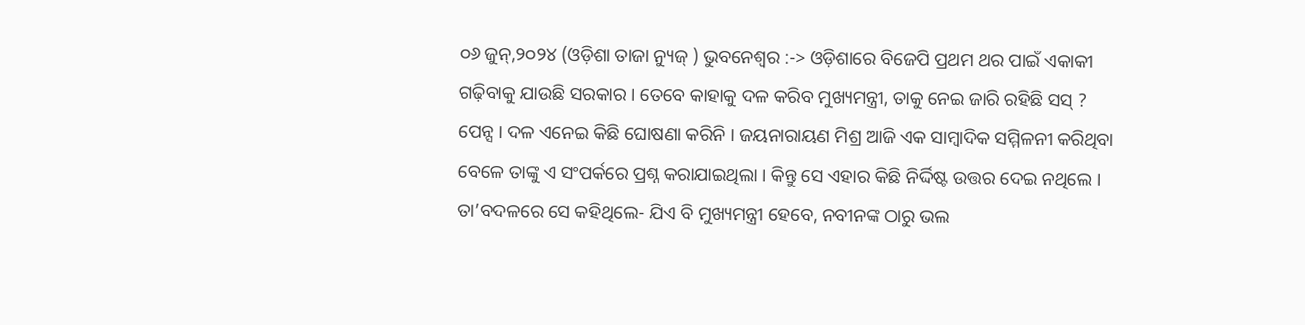୦୬ ଜୁନ୍,୨୦୨୪ (ଓଡ଼ିଶା ତାଜା ନ୍ୟୁଜ୍ ) ଭୁବନେଶ୍ୱର :-> ଓଡ଼ିଶାରେ ବିଜେପି ପ୍ରଥମ ଥର ପାଇଁ ଏକାକୀ ଗଢ଼ିବାକୁ ଯାଉଛି ସରକାର । ତେବେ କାହାକୁ ଦଳ କରିବ ମୁଖ୍ୟମନ୍ତ୍ରୀ, ତାକୁ ନେଇ ଜାରି ରହିଛି ସସ୍ ? ପେନ୍ସ । ଦଳ ଏନେଇ କିଛି ଘୋଷଣା କରିନି । ଜୟନାରାୟଣ ମିଶ୍ର ଆଜି ଏକ ସାମ୍ବାଦିକ ସମ୍ମିଳନୀ କରିଥିବା ବେଳେ ତାଙ୍କୁ ଏ ସଂପର୍କରେ ପ୍ରଶ୍ନ କରାଯାଇଥିଲା । କିନ୍ତୁ ସେ ଏହାର କିଛି ନିର୍ଦ୍ଦିଷ୍ଟ ଉତ୍ତର ଦେଇ ନଥିଲେ । ତା’ବଦଳରେ ସେ କହିଥିଲେ- ଯିଏ ବି ମୁଖ୍ୟମନ୍ତ୍ରୀ ହେବେ, ନବୀନଙ୍କ ଠାରୁ ଭଲ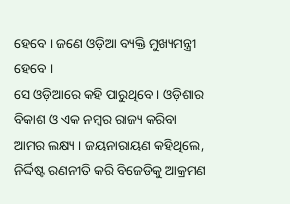ହେବେ । ଜଣେ ଓଡ଼ିଆ ବ୍ୟକ୍ତି ମୁଖ୍ୟମନ୍ତ୍ରୀ ହେବେ ।
ସେ ଓଡ଼ିଆରେ କହି ପାରୁଥିବେ । ଓଡ଼ିଶାର ବିକାଶ ଓ ଏକ ନମ୍ବର ରାଜ୍ୟ କରିବା ଆମର ଲକ୍ଷ୍ୟ । ଜୟନାରାୟଣ କହିଥିଲେ, ନିର୍ଦ୍ଦିଷ୍ଟ ରଣନୀତି କରି ବିଜେଡିକୁ ଆକ୍ରମଣ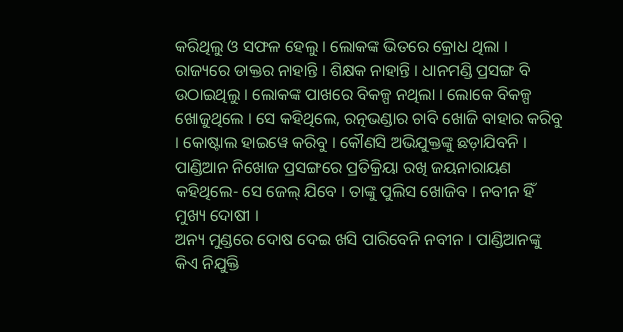କରିଥିଲୁ ଓ ସଫଳ ହେଲୁ । ଲୋକଙ୍କ ଭିତରେ କ୍ରୋଧ ଥିଲା । ରାଜ୍ୟରେ ଡାକ୍ତର ନାହାନ୍ତି । ଶିକ୍ଷକ ନାହାନ୍ତି । ଧାନମଣ୍ଡି ପ୍ରସଙ୍ଗ ବି ଉଠାଇଥିଲୁ । ଲୋକଙ୍କ ପାଖରେ ବିକଳ୍ପ ନଥିଲା । ଲୋକେ ବିକଳ୍ପ ଖୋଜୁଥିଲେ । ସେ କହିଥିଲେ, ରତ୍ନଭଣ୍ଡାର ଚାବି ଖୋଜି ବାହାର କରିବୁ । କୋଷ୍ଟାଲ ହାଇୱେ କରିବୁ । କୌଣସି ଅଭିଯୁକ୍ତଙ୍କୁ ଛଡ଼ାଯିବନି । ପାଣ୍ଡିଆନ ନିଖୋଜ ପ୍ରସଙ୍ଗରେ ପ୍ରତିକ୍ରିୟା ରଖି ଜୟନାରାୟଣ କହିଥିଲେ- ସେ ଜେଲ୍ ଯିବେ । ତାଙ୍କୁ ପୁଲିସ ଖୋଜିବ । ନବୀନ ହିଁ ମୁଖ୍ୟ ଦୋଷୀ ।
ଅନ୍ୟ ମୁଣ୍ଡରେ ଦୋଷ ଦେଇ ଖସି ପାରିବେନି ନବୀନ । ପାଣ୍ଡିଆନଙ୍କୁ କିଏ ନିଯୁକ୍ତି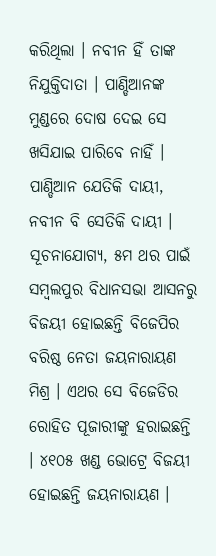କରିଥିଲା । ନବୀନ ହିଁ ତାଙ୍କ ନିଯୁକ୍ତିଦାତା । ପାଣ୍ଡିଆନଙ୍କ ମୁଣ୍ଡରେ ଦୋଷ ଦେଇ ସେ ଖସିଯାଇ ପାରିବେ ନାହିଁ । ପାଣ୍ଡିଆନ ଯେତିକି ଦାୟୀ, ନବୀନ ବି ସେତିକି ଦାୟୀ । ସୂଚନାଯୋଗ୍ୟ, ୫ମ ଥର ପାଇଁ ସମ୍ବଲପୁର ବିଧାନସଭା ଆସନରୁ ବିଜୟୀ ହୋଇଛନ୍ତି ବିଜେପିର ବରିଷ୍ଠ ନେତା ଜୟନାରାୟଣ ମିଶ୍ର । ଏଥର ସେ ବିଜେଡିର ରୋହିତ ପୂଜାରୀଙ୍କୁ ହରାଇଛନ୍ତି । ୪୧୦୫ ଖଣ୍ଡ ଭୋଟ୍ରେ ବିଜୟୀ ହୋଇଛନ୍ତି ଜୟନାରାୟଣ ।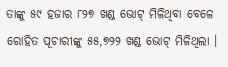ତାଙ୍କୁ ୫୯ ହଜାର ୮୨୭ ଖଣ୍ଡ ଭୋଟ୍ ମିଳିଥିବା ବେଳେ ରୋହିତ ପୂଚାରୀଙ୍କୁ ୫୫,୭୨୨ ଖଣ୍ଡ ଭୋଟ୍ ମିଳିଥିଲା ।